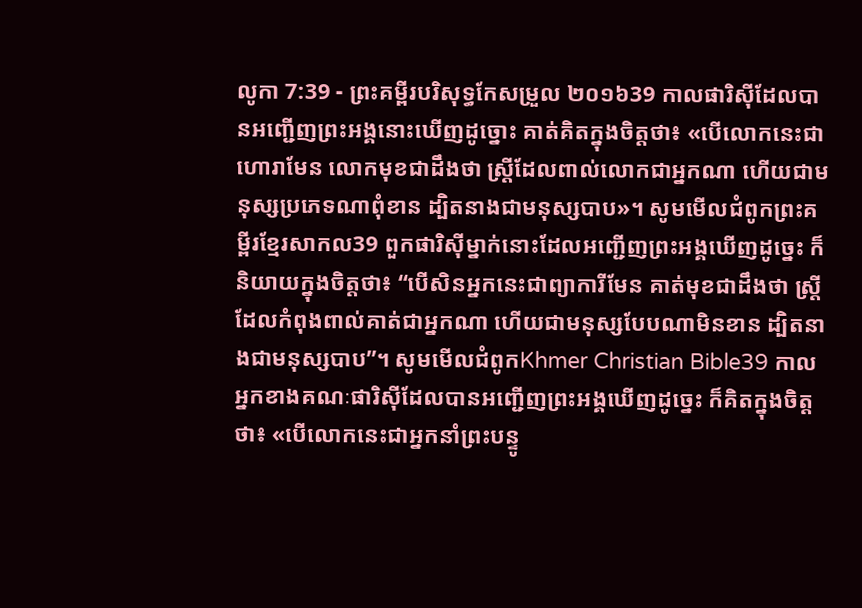លូកា 7:39 - ព្រះគម្ពីរបរិសុទ្ធកែសម្រួល ២០១៦39 កាលផារិស៊ីដែលបានអញ្ជើញព្រះអង្គនោះឃើញដូច្នោះ គាត់គិតក្នុងចិត្តថា៖ «បើលោកនេះជាហោរាមែន លោកមុខជាដឹងថា ស្ត្រីដែលពាល់លោកជាអ្នកណា ហើយជាមនុស្សប្រភេទណាពុំខាន ដ្បិតនាងជាមនុស្សបាប»។ សូមមើលជំពូកព្រះគម្ពីរខ្មែរសាកល39 ពួកផារិស៊ីម្នាក់នោះដែលអញ្ជើញព្រះអង្គឃើញដូច្នេះ ក៏និយាយក្នុងចិត្តថា៖ “បើសិនអ្នកនេះជាព្យាការីមែន គាត់មុខជាដឹងថា ស្ត្រីដែលកំពុងពាល់គាត់ជាអ្នកណា ហើយជាមនុស្សបែបណាមិនខាន ដ្បិតនាងជាមនុស្សបាប”។ សូមមើលជំពូកKhmer Christian Bible39 កាលអ្នកខាងគណៈផារិស៊ីដែលបានអញ្ជើញព្រះអង្គឃើញដូច្នេះ ក៏គិតក្នុងចិត្ដថា៖ «បើលោកនេះជាអ្នកនាំព្រះបន្ទូ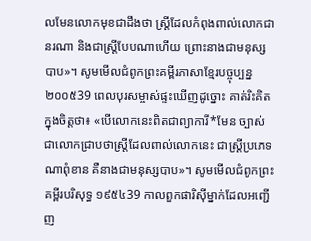លមែនលោកមុខជាដឹងថា ស្ដ្រីដែលកំពុងពាល់លោកជានរណា និងជាស្ដ្រីបែបណាហើយ ព្រោះនាងជាមនុស្សបាប»។ សូមមើលជំពូកព្រះគម្ពីរភាសាខ្មែរបច្ចុប្បន្ន ២០០៥39 ពេលបុរសម្ចាស់ផ្ទះឃើញដូច្នោះ គាត់រិះគិតក្នុងចិត្តថា៖ «បើលោកនេះពិតជាព្យាការី*មែន ច្បាស់ជាលោកជ្រាបថាស្ត្រីដែលពាល់លោកនេះ ជាស្ត្រីប្រភេទណាពុំខាន គឺនាងជាមនុស្សបាប»។ សូមមើលជំពូកព្រះគម្ពីរបរិសុទ្ធ ១៩៥៤39 កាលពួកផារិស៊ីម្នាក់ដែលអញ្ជើញ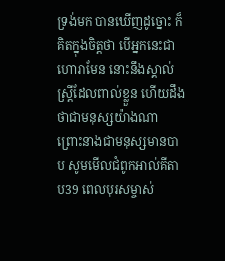ទ្រង់មក បានឃើញដូច្នោះ ក៏គិតក្នុងចិត្តថា បើអ្នកនេះជាហោរាមែន នោះនឹងស្គាល់ស្ត្រីដែលពាល់ខ្លួន ហើយដឹងថាជាមនុស្សយ៉ាងណា ព្រោះនាងជាមនុស្សមានបាប សូមមើលជំពូកអាល់គីតាប39 ពេលបុរសម្ចាស់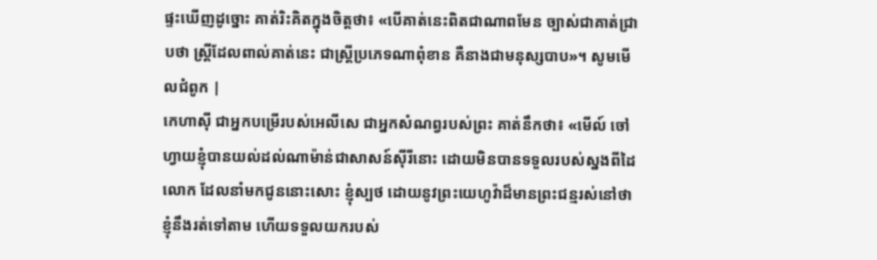ផ្ទះឃើញដូច្នោះ គាត់រិះគិតក្នុងចិត្ដថា៖ «បើគាត់នេះពិតជាណាពមែន ច្បាស់ជាគាត់ជ្រាបថា ស្ដ្រីដែលពាល់គាត់នេះ ជាស្ដ្រីប្រភេទណាពុំខាន គឺនាងជាមនុស្សបាប»។ សូមមើលជំពូក |
កេហាស៊ី ជាអ្នកបម្រើរបស់អេលីសេ ជាអ្នកសំណព្វរបស់ព្រះ គាត់នឹកថា៖ «មើល៍ ចៅហ្វាយខ្ញុំបានយល់ដល់ណាម៉ាន់ជាសាសន៍ស៊ីរីនោះ ដោយមិនបានទទួលរបស់ស្នងពីដៃលោក ដែលនាំមកជូននោះសោះ ខ្ញុំស្បថ ដោយនូវព្រះយេហូវ៉ាដ៏មានព្រះជន្មរស់នៅថា ខ្ញុំនឹងរត់ទៅតាម ហើយទទួលយករបស់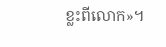ខ្លះពីលោក»។